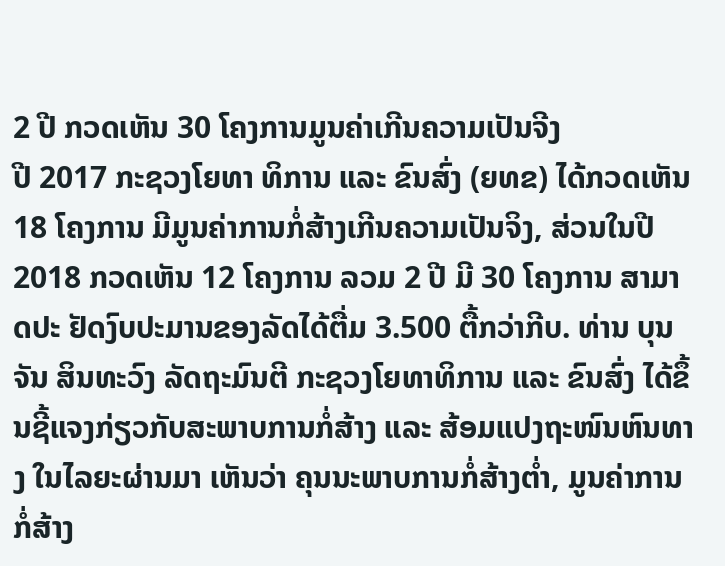2 ປີ ກວດເຫັນ 30 ໂຄງການມູນຄ່າເກີນຄວາມເປັນຈີງ
ປີ 2017 ກະຊວງໂຍທາ ທິການ ແລະ ຂົນສົ່ງ (ຍທຂ) ໄດ້ກວດເຫັນ 18 ໂຄງການ ມີມູນຄ່າການກໍ່ສ້າງເກີນຄວາມເປັນຈິງ, ສ່ວນໃນປີ 2018 ກວດເຫັນ 12 ໂຄງການ ລວມ 2 ປີ ມີ 30 ໂຄງການ ສາມາດປະ ຢັດງົບປະມານຂອງລັດໄດ້ຕື່ມ 3.500 ຕື້ກວ່າກີບ. ທ່ານ ບຸນຈັນ ສິນທະວົງ ລັດຖະມົນຕີ ກະຊວງໂຍທາທິການ ແລະ ຂົນສົ່ງ ໄດ້ຂຶ້ນຊີ້ແຈງກ່ຽວກັບສະພາບການກໍ່ສ້າງ ແລະ ສ້ອມແປງຖະໜົນຫົນທາງ ໃນໄລຍະຜ່ານມາ ເຫັນວ່າ ຄຸນນະພາບການກໍ່ສ້າງຕໍ່າ, ມູນຄ່າການກໍ່ສ້າງ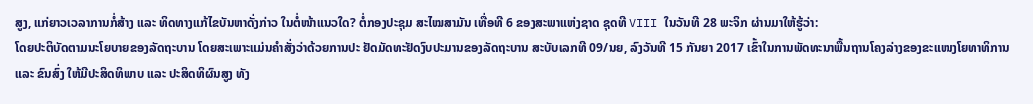ສູງ, ແກ່ຍາວເວລາການກໍ່ສ້າງ ແລະ ທິດທາງແກ້ໄຂບັນຫາດັ່ງກ່າວ ໃນຕໍ່ໜ້າແນວໃດ? ຕໍ່ກອງປະຊຸມ ສະໄໝສາມັນ ເທື່ອທີ 6 ຂອງສະພາແຫ່ງຊາດ ຊຸດທີ VIII ໃນວັນທີ 28 ພະຈິກ ຜ່ານມາໃຫ້ຮູ້ວ່າ:
ໂດຍປະຕິບັດຕາມນະໂຍບາຍຂອງລັດຖະບານ ໂດຍສະເພາະແມ່ນຄຳສັ່ງວ່າດ້ວຍການປະ ຢັດມັດທະຢັດງົບປະມານຂອງລັດຖະບານ ສະບັບເລກທີ 09/ນຍ, ລົງວັນທີ 15 ກັນຍາ 2017 ເຂົ້າໃນການພັດທະນາພື້ນຖານໂຄງລ່າງຂອງຂະແໜງໂຍທາທິການ ແລະ ຂົນສົ່ງ ໃຫ້ມີປະສິດທິພາບ ແລະ ປະສິດທິຜົນສູງ ທັງ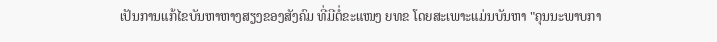ເປັນການແກ້ໄຂບັນຫາຫາງສຽງຂອງສັງຄົມ ທີ່ມີຕໍ່ຂະແໜງ ຍທຂ ໂດຍສະເພາະແມ່ນບັນຫາ "ຄຸນນະພາບກາ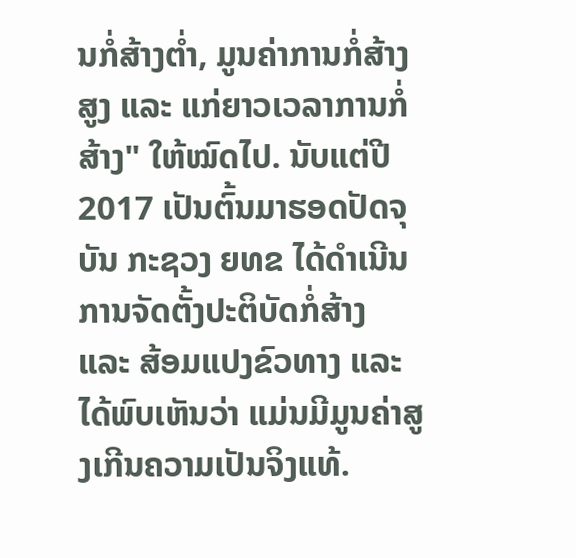ນກໍ່ສ້າງຕໍ່າ, ມູນຄ່າການກໍ່ສ້າງສູງ ແລະ ແກ່ຍາວເວລາການກໍ່ສ້າງ" ໃຫ້ໝົດໄປ. ນັບແຕ່ປີ 2017 ເປັນຕົ້ນມາຮອດປັດຈຸບັນ ກະຊວງ ຍທຂ ໄດ້ດຳເນີນການຈັດຕັ້ງປະຕິບັດກໍ່ສ້າງ ແລະ ສ້ອມແປງຂົວທາງ ແລະ ໄດ້ພົບເຫັນວ່າ ແມ່ນມີມູນຄ່າສູງເກີນຄວາມເປັນຈິງແທ້.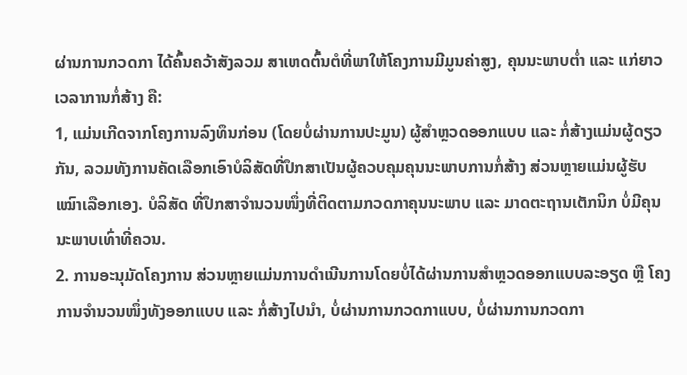ຜ່ານການກວດກາ ໄດ້ຄົ້ນຄວ້າສັງລວມ ສາເຫດຕົ້ນຕໍທີ່ພາໃຫ້ໂຄງການມີມູນຄ່າສູງ, ຄຸນນະພາບຕ່ຳ ແລະ ແກ່ຍາວເວລາການກໍ່ສ້າງ ຄື:
1, ແມ່ນເກີດຈາກໂຄງການລົງທຶນກ່ອນ (ໂດຍບໍ່ຜ່ານການປະມູນ) ຜູ້ສຳຫຼວດອອກແບບ ແລະ ກໍ່ສ້າງແມ່ນຜູ້ດຽວກັນ, ລວມທັງການຄັດເລືອກເອົາບໍລິສັດທີ່ປຶກສາເປັນຜູ້ຄວບຄຸມຄຸນນະພາບການກໍ່ສ້າງ ສ່ວນຫຼາຍແມ່ນຜູ້ຮັບເໝົາເລືອກເອງ. ບໍລິສັດ ທີ່ປຶກສາຈຳນວນໜຶ່ງທີ່ຕິດຕາມກວດກາຄຸນນະພາບ ແລະ ມາດຕະຖານເຕັກນິກ ບໍ່ມີຄຸນນະພາບເທົ່າທີ່ຄວນ.
2. ການອະນຸມັດໂຄງການ ສ່ວນຫຼາຍແມ່ນການດຳເນີນການໂດຍບໍ່ໄດ້ຜ່ານການສຳຫຼວດອອກແບບລະອຽດ ຫຼື ໂຄງການຈຳນວນໜຶ່ງທັງອອກແບບ ແລະ ກໍ່ສ້າງໄປນຳ, ບໍ່ຜ່ານການກວດກາແບບ, ບໍ່ຜ່ານການກວດກາ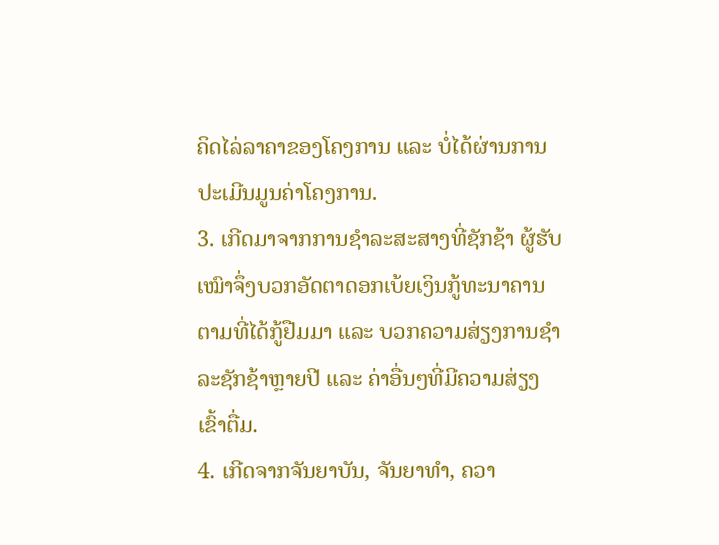ຄິດໄລ່ລາຄາຂອງໂຄງການ ແລະ ບໍ່ໄດ້ຜ່ານການປະເມີນມູນຄ່າໂຄງການ.
3. ເກີດມາຈາກການຊຳລະສະສາງທີ່ຊັກຊ້າ ຜູ້ຮັບເໝົາຈຶ່ງບວກອັດຕາດອກເບ້ຍເງິນກູ້ທະນາຄານ ຕາມທີ່ໄດ້ກູ້ຢືມມາ ແລະ ບວກຄວາມສ່ຽງການຊຳລະຊັກຊ້າຫຼາຍປີ ແລະ ຄ່າອື່ນໆທີ່ມີຄວາມສ່ຽງເຂົ້າຕື່ມ.
4. ເກີດຈາກຈັນຍາບັນ, ຈັນຍາທຳ, ຄວາ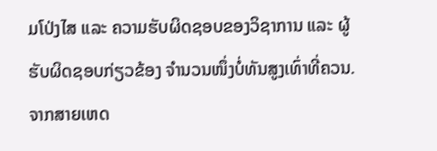ມໂປ່ງໄສ ແລະ ຄວາມຮັບຜິດຊອບຂອງວິຊາການ ແລະ ຜູ້ຮັບຜິດຊອບກ່ຽວຂ້ອງ ຈຳນວນໜຶ່ງບໍ່ທັນສູງເທົ່າທີ່ຄວນ. ຈາກສາຍເຫດ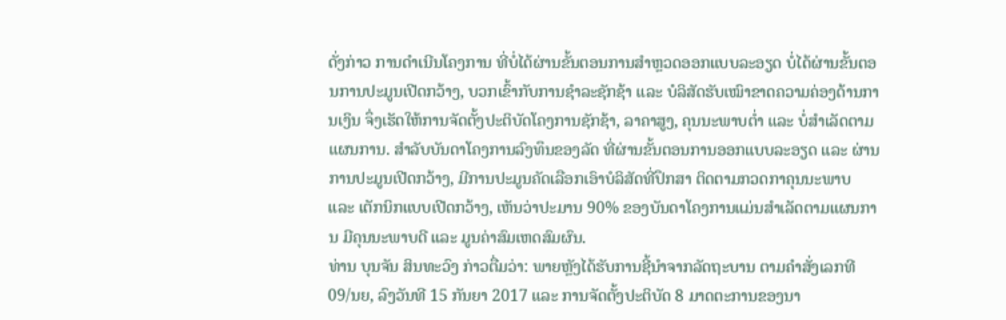ດັ່ງກ່າວ ການດຳເນີນໂຄງການ ທີ່ບໍ່ໄດ້ຜ່ານຂັ້ນຕອນການສຳຫຼວດອອກແບບລະອຽດ ບໍ່ໄດ້ຜ່ານຂັ້ນຕອນການປະມູນເປີດກວ້າງ, ບວກເຂົ້າກັບການຊຳລະຊັກຊ້າ ແລະ ບໍລິສັດຮັບເໝົາຂາດຄວາມຄ່ອງດ້ານການເງິນ ຈຶ່ງເຮັດໃຫ້ການຈັດຕັ້ງປະຕິບັດໂຄງການຊັກຊ້າ, ລາຄາສູງ, ຄຸນນະພາບຕໍ່າ ແລະ ບໍ່ສຳເລັດຕາມແຜນການ. ສຳລັບບັນດາໂຄງການລົງທຶນຂອງລັດ ທີ່ຜ່ານຂັ້ນຕອນການອອກແບບລະອຽດ ແລະ ຜ່ານການປະມູນເປີດກວ້າງ, ມີການປະມູນຄັດເລືອກເອົາບໍລິສັດທີ່ປຶກສາ ຕິດຕາມກວດກາຄຸນນະພາບ ແລະ ເຕັກນິກແບບເປີດກວ້າງ, ເຫັນວ່າປະມານ 90% ຂອງບັນດາໂຄງການແມ່ນສຳເລັດຕາມແຜນການ ມີຄຸນນະພາບດີ ແລະ ມູນຄ່າສົມເຫດສົມຜົນ.
ທ່ານ ບຸນຈັນ ສິນທະວົງ ກ່າວຕື່ມວ່າ: ພາຍຫຼັງໄດ້ຮັບການຊີ້ນຳຈາກລັດຖະບານ ຕາມຄຳສັ່ງເລກທີ 09/ນຍ, ລົງວັນທີ 15 ກັນຍາ 2017 ແລະ ການຈັດຕັ້ງປະຕິບັດ 8 ມາດຕະການຂອງນາ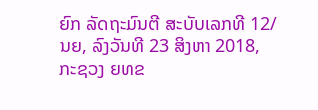ຍົກ ລັດຖະມົນຕີ ສະບັບເລກທີ 12/ນຍ, ລົງວັນທີ 23 ສິງຫາ 2018, ກະຊວງ ຍທຂ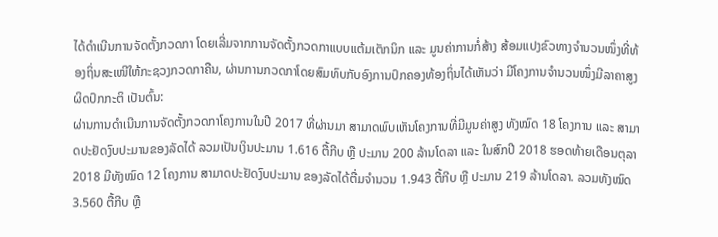ໄດ້ດຳເນີນການຈັດຕັ້ງກວດກາ ໂດຍເລີ່ມຈາກການຈັດຕັ້ງກວດກາແບບແຕ້ມເຕັກນິກ ແລະ ມູນຄ່າການກໍ່ສ້າງ ສ້ອມແປງຂົວທາງຈຳນວນໜຶ່ງທີ່ທ້ອງຖິ່ນສະເໜີໃຫ້ກະຊວງກວດກາຄືນ, ຜ່ານການກວດກາໂດຍສົມທົບກັບອົງການປົກຄອງທ້ອງຖິ່ນໄດ້ເຫັນວ່າ ມີໂຄງການຈຳນວນໜຶ່ງມີລາຄາສູງຜິດປົກກະຕິ ເປັນຕົ້ນ:
ຜ່ານການດຳເນີນການຈັດຕັ້ງກວດກາໂຄງການໃນປີ 2017 ທີ່ຜ່ານມາ ສາມາດພົບເຫັນໂຄງການທີ່ມີມູນຄ່າສູງ ທັງໝົດ 18 ໂຄງການ ແລະ ສາມາດປະຢັດງົບປະມານຂອງລັດໄດ້ ລວມເປັນເງິນປະມານ 1.616 ຕື້ກີບ ຫຼື ປະມານ 200 ລ້ານໂດລາ ແລະ ໃນສົກປີ 2018 ຮອດທ້າຍເດືອນຕຸລາ 2018 ມີທັງໝົດ 12 ໂຄງການ ສາມາດປະຢັດງົບປະມານ ຂອງລັດໄດ້ຕື່ມຈຳນວນ 1.943 ຕື້ກີບ ຫຼື ປະມານ 219 ລ້ານໂດລາ. ລວມທັງໝົດ 3.560 ຕື້ກີບ ຫຼື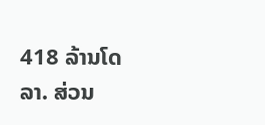418 ລ້ານໂດລາ. ສ່ວນ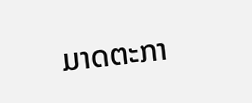ມາດຕະກາ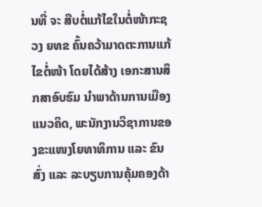ນທີ່ ຈະ ສືບຕໍ່ແກ້ໄຂໃນຕໍ່ໜ້າກະຊວງ ຍທຂ ຄົ້ນຄວ້າມາດຕະການແກ້ໄຂຕໍ່ໜ້າ ໂດຍໄດ້ສ້າງ ເອກະສານສຶກສາອົບຮົມ ນຳພາດ້ານການເມືອງແນວຄິດ, ພະນັກງານວິຊາການຂອງຂະແໜງໂຍທາທິການ ແລະ ຂົນສົ່ງ ແລະ ລະບຽບການຄຸ້ມຄອງດ້າ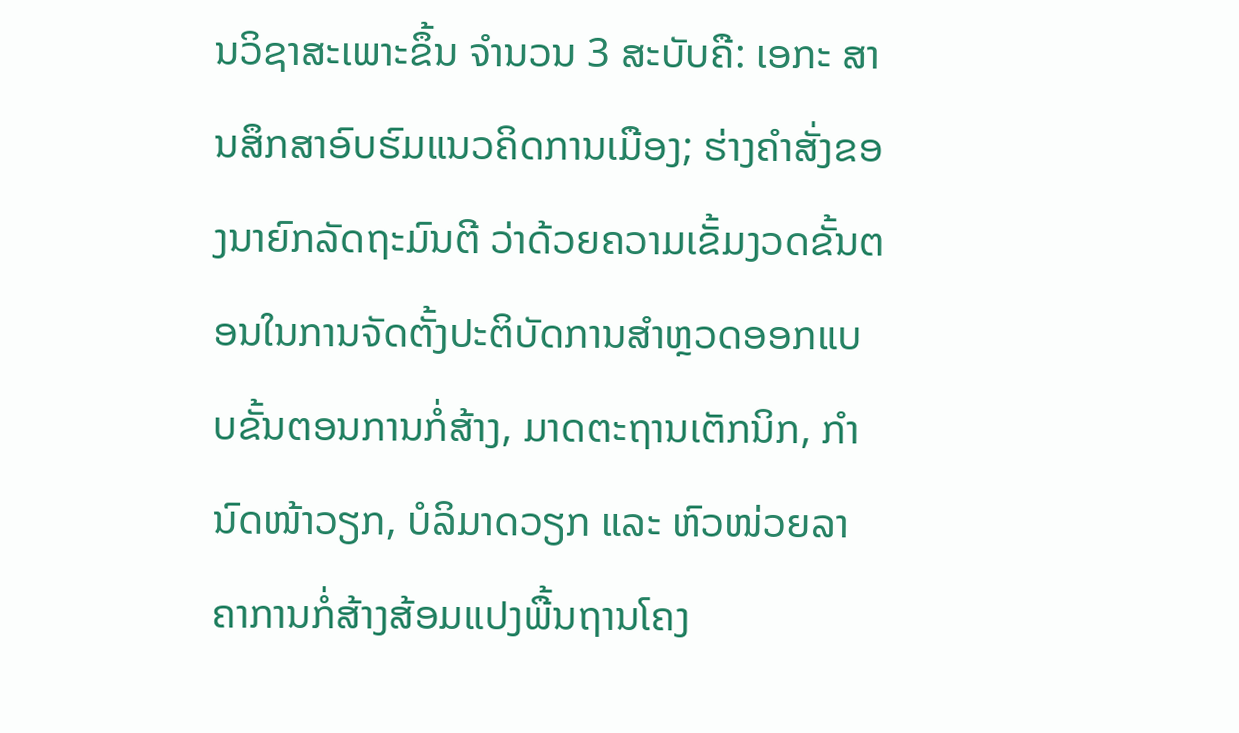ນວິຊາສະເພາະຂຶ້ນ ຈຳນວນ 3 ສະບັບຄື: ເອກະ ສານສຶກສາອົບຮົມແນວຄິດການເມືອງ; ຮ່າງຄຳສັ່ງຂອງນາຍົກລັດຖະມົນຕີ ວ່າດ້ວຍຄວາມເຂັ້ມງວດຂັ້ນຕອນໃນການຈັດຕັ້ງປະຕິບັດການສຳຫຼວດອອກແບບຂັ້ນຕອນການກໍ່ສ້າງ, ມາດຕະຖານເຕັກນິກ, ກຳນົດໜ້າວຽກ, ບໍລິມາດວຽກ ແລະ ຫົວໜ່ວຍລາຄາການກໍ່ສ້າງສ້ອມແປງພື້ນຖານໂຄງ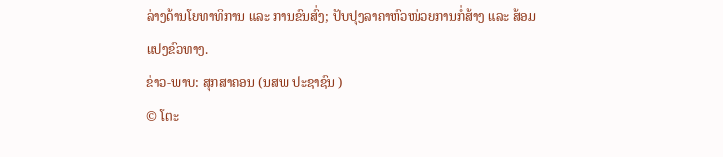ລ່າງດ້ານໂຍທາທິການ ແລະ ການຂົນສົ່ງ; ປັບປຸງລາຄາຫົວໜ່ວຍການກໍ່ສ້າງ ແລະ ສ້ອມແປງຂົວທາງ.
ຂ່າວ-ພາບ: ສຸກສາຄອນ (ນສພ ປະຊາຊົນ )
© ໂຕະ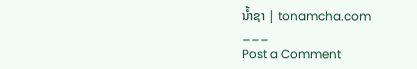ນໍ້າຊາ | tonamcha.com
___
Post a Comment